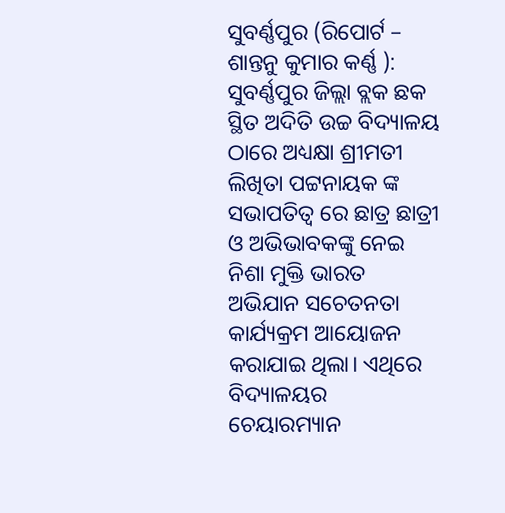ସୁବର୍ଣ୍ଣପୁର (ରିପୋର୍ଟ – ଶାନ୍ତନୁ କୁମାର କର୍ଣ୍ଣ ): ସୁବର୍ଣ୍ଣପୁର ଜିଲ୍ଲା ବ୍ଲକ ଛକ ସ୍ଥିତ ଅଦିତି ଉଚ୍ଚ ବିଦ୍ୟାଳୟ ଠାରେ ଅଧ୍ୟକ୍ଷା ଶ୍ରୀମତୀ ଲିଖିତା ପଟ୍ଟନାୟକ ଙ୍କ ସଭାପତିତ୍ଵ ରେ ଛାତ୍ର ଛାତ୍ରୀ ଓ ଅଭିଭାବକଙ୍କୁ ନେଇ ନିଶା ମୁକ୍ତି ଭାରତ ଅଭିଯାନ ସଚେତନତା କାର୍ଯ୍ୟକ୍ରମ ଆୟୋଜନ କରାଯାଇ ଥିଲା। ଏଥିରେ ବିଦ୍ୟାଳୟର ଚେୟାରମ୍ୟାନ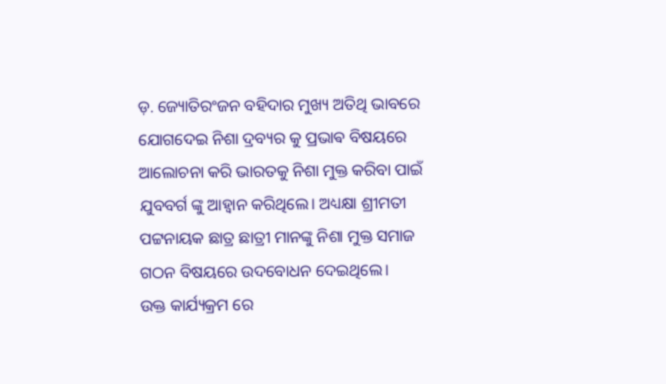ଡ଼. ଜ୍ୟୋତିରଂଜନ ବହିଦାର ମୁଖ୍ୟ ଅତିଥି ଭାବରେ ଯୋଗଦେଇ ନିଶା ଦ୍ରବ୍ୟର କୁ ପ୍ରଭାଵ ବିଷୟରେ ଆଲୋଚନା କରି ଭାରତକୁ ନିଶା ମୁକ୍ତ କରିବା ପାଇଁ ଯୁବବର୍ଗ ଙ୍କୁ ଆହ୍ବାନ କରିଥିଲେ। ଅଧ୍ୟକ୍ଷା ଶ୍ରୀମତୀ ପଟ୍ଟନାୟକ ଛାତ୍ର ଛାତ୍ରୀ ମାନଙ୍କୁ ନିଶା ମୁକ୍ତ ସମାଜ ଗଠନ ବିଷୟରେ ଉଦବୋଧନ ଦେଇଥିଲେ।
ଉକ୍ତ କାର୍ଯ୍ୟକ୍ରମ ରେ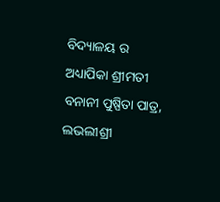ବିଦ୍ୟାଳୟ ର ଅଧ୍ୟାପିକା ଶ୍ରୀମତୀ ବନାନୀ ପୁଷ୍ପିତା ପାତ୍ର, ଲଭଲୀଶ୍ରୀ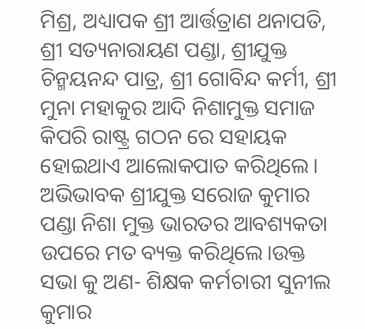ମିଶ୍ର, ଅଧ୍ୟାପକ ଶ୍ରୀ ଆର୍ତ୍ତତ୍ରାଣ ଥନାପତି, ଶ୍ରୀ ସତ୍ୟନାରାୟଣ ପଣ୍ଡା, ଶ୍ରୀଯୁକ୍ତ ଚିନ୍ମୟନନ୍ଦ ପାତ୍ର, ଶ୍ରୀ ଗୋବିନ୍ଦ କର୍ମୀ, ଶ୍ରୀ ମୁନା ମହାକୁର ଆଦି ନିଶାମୁକ୍ତ ସମାଜ କିପରି ରାଷ୍ଟ୍ର ଗଠନ ରେ ସହାୟକ ହୋଇଥାଏ ଆଲୋକପାତ କରିଥିଲେ। ଅଭିଭାବକ ଶ୍ରୀଯୁକ୍ତ ସରୋଜ କୁମାର ପଣ୍ଡା ନିଶା ମୁକ୍ତ ଭାରତର ଆବଶ୍ୟକତା ଉପରେ ମତ ବ୍ୟକ୍ତ କରିଥିଲେ।ଉକ୍ତ ସଭା କୁ ଅଣ- ଶିକ୍ଷକ କର୍ମଚାରୀ ସୁନୀଲ କୁମାର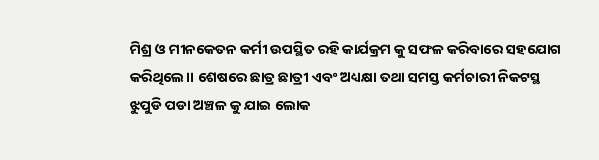ମିଶ୍ର ଓ ମୀନକେତନ କର୍ମୀ ଉପସ୍ଥିତ ରହି କାର୍ଯକ୍ରମ କୁ ସଫଳ କରିବାରେ ସହଯୋଗ କରିଥିଲେ।। ଶେଷରେ ଛାତ୍ର ଛାତ୍ରୀ ଏବଂ ଅଧ୍ୟକ୍ଷା ତଥା ସମସ୍ତ କର୍ମଚାରୀ ନିକଟସ୍ଥ ଝୁପୁଡି ପଡା ଅଞ୍ଚଳ କୁ ଯାଇ ଲୋକ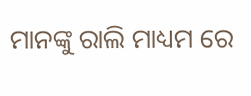ମାନଙ୍କୁ ରାଲି ମାଧ୍ୟମ ରେ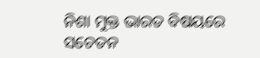ନିଶା ମୁକ୍ତ ଭାରତ ବିଷୟରେ ସଚେତନ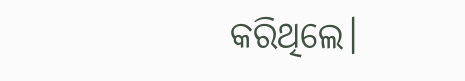କରିଥିଲେ।